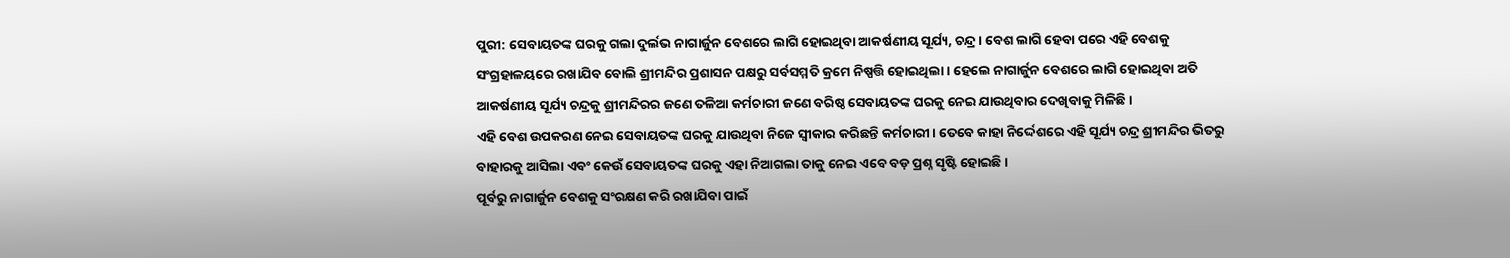ପୁରୀ: ସେବାୟତଙ୍କ ଘରକୁ ଗଲା ଦୁର୍ଲଭ ନାଗାର୍ଜୁନ ବେଶରେ ଲାଗି ହୋଇଥିବା ଆକର୍ଷଣୀୟ ସୂର୍ଯ୍ୟ, ଚନ୍ଦ୍ର । ବେଶ ଲାଗି ହେବା ପରେ ଏହି ବେଶକୁ ସଂଗ୍ରହାଳୟରେ ରଖାଯିବ ବୋଲି ଶ୍ରୀମନ୍ଦିର ପ୍ରଶାସନ ପକ୍ଷରୁ ସର୍ବସମ୍ମତି କ୍ରମେ ନିଷ୍ପତ୍ତି ହୋଇଥିଲା। ହେଲେ ନାଗାର୍ଜୁନ ବେଶରେ ଲାଗି ହୋଇଥିବା ଅତି ଆକର୍ଷଣୀୟ ସୂର୍ଯ୍ୟ ଚନ୍ଦ୍ରକୁ ଶ୍ରୀମନ୍ଦିରର ଜଣେ ତଳିଆ କର୍ମଚାରୀ ଜଣେ ବରିଷ୍ଠ ସେବାୟତଙ୍କ ଘରକୁ ନେଇ ଯାଉଥିବାର ଦେଖିବାକୁ ମିଳିଛି।
ଏହି ବେଶ ଉପକରଣ ନେଇ ସେବାୟତଙ୍କ ଘରକୁ ଯାଉଥିବା ନିଜେ ସ୍ବୀକାର କରିଛନ୍ତି କର୍ମଚାରୀ। ତେବେ କାହା ନିର୍ଦ୍ଦେଶରେ ଏହି ସୂର୍ଯ୍ୟ ଚନ୍ଦ୍ର ଶ୍ରୀମନ୍ଦିର ଭିତରୁ ବାହାରକୁ ଆସିଲା ଏବଂ କେଉଁ ସେବାୟତଙ୍କ ଘରକୁ ଏହା ନିଆଗଲା ତାକୁ ନେଇ ଏବେ ବଡ଼ ପ୍ରଶ୍ନ ସୃଷ୍ଟି ହୋଇଛି।
ପୂର୍ବରୁ ନାଗାର୍ଜୁନ ବେଶକୁ ସଂରକ୍ଷଣ କରି ରଖାଯିବା ପାଇଁ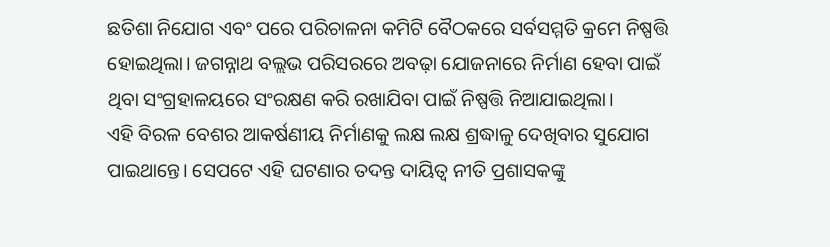ଛତିଶା ନିଯୋଗ ଏବଂ ପରେ ପରିଚାଳନା କମିଟି ବୈଠକରେ ସର୍ବସମ୍ମତି କ୍ରମେ ନିଷ୍ପତ୍ତି ହୋଇଥିଲା। ଜଗନ୍ନାଥ ବଲ୍ଲଭ ପରିସରରେ ଅବଢ଼ା ଯୋଜନାରେ ନିର୍ମାଣ ହେବା ପାଇଁ ଥିବା ସଂଗ୍ରହାଳୟରେ ସଂରକ୍ଷଣ କରି ରଖାଯିବା ପାଇଁ ନିଷ୍ପତ୍ତି ନିଆଯାଇଥିଲା।
ଏହି ବିରଳ ବେଶର ଆକର୍ଷଣୀୟ ନିର୍ମାଣକୁ ଲକ୍ଷ ଲକ୍ଷ ଶ୍ରଦ୍ଧାଳୁ ଦେଖିବାର ସୁଯୋଗ ପାଇଥାନ୍ତେ। ସେପଟେ ଏହି ଘଟଣାର ତଦନ୍ତ ଦାୟିତ୍ବ ନୀତି ପ୍ରଶାସକଙ୍କୁ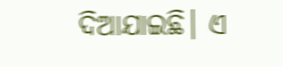ଦିଆଯାଇଛି। ଏ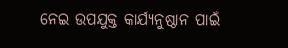ନେଇ ଉପଯୁକ୍ତ କାର୍ଯ୍ୟନୁଷ୍ଠାନ ପାଇଁ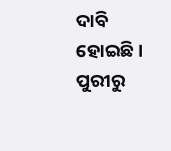ଦାବି ହୋଇଛି।
ପୁରୀରୁ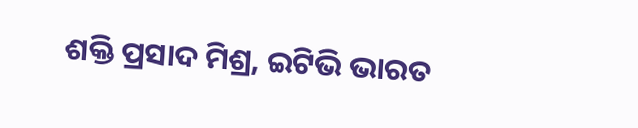ଶକ୍ତି ପ୍ରସାଦ ମିଶ୍ର, ଇଟିଭି ଭାରତ